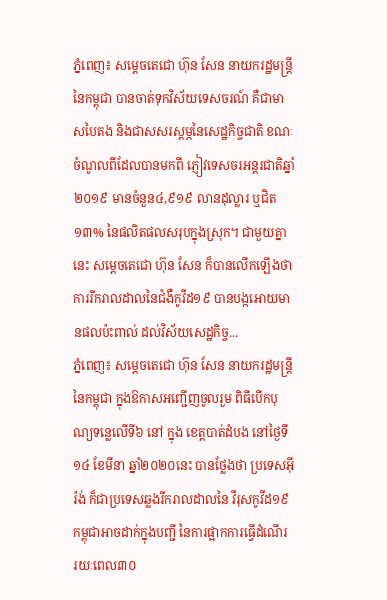ភ្នំពេញ៖ សម្ដេចតេជោ ហ៊ុន សែន នាយករដ្ឋមន្រ្តីនៃកម្ពុជា បានចាត់ទុកវិស័យទេសចរណ៍ គឺជាមាសបៃតង និងជាសសរស្ដម្ភនៃសេដ្ឋកិច្ចជាតិ ខណៈចំណូលពីដែលបានមកពី ភ្ញៀវទេសចរអន្តរជាតិឆ្នាំ២០១៩ មានចំនួន៤,៩១៩ លានដុល្លារ ឬជិត១៣% នៃផលិតផលសរុបក្នុងស្រុក។ ជាមួយគ្នានេះ សម្ដេចតេជោ ហ៊ុន សែន ក៏បានលើកឡើងថា ការរីករាលដាលនៃជំងឺកូវីដ១៩ បានបង្កអោយមានផលប៉ះពាល់ ដល់វិស័យសេដ្ឋកិច្ច...
ភ្នំពេញ៖ សម្ដេចតេជោ ហ៊ុន សែន នាយករដ្ឋមន្រ្តីនៃកម្ពុជា ក្នុងឱកាសអញ្ជើញចូលរួម ពិធីបើកបុណ្យទន្លេលើទី៦ នៅ ក្នុង ខេត្តបាត់ដំបង នៅថ្ងៃទី១៤ ខែមីនា ឆ្នាំ២០២០នេះ បានថ្លែងថា ប្រទេសអ៊ីរ៉ង់ ក៏ជាប្រទេសឆ្លងរីករាលដាលនៃ វីរុសកូវីដ១៩ កម្ពុជាអាចដាក់ក្នុងបញ្ជី នៃការផ្អាកការធ្វើដំណើរ រយៈពេល៣០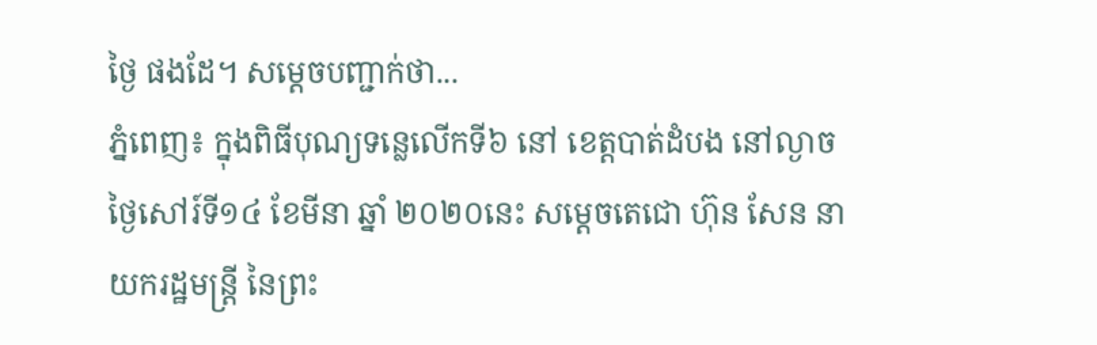ថ្ងៃ ផងដែ។ សម្ដេចបញ្ជាក់ថា...
ភ្នំពេញ៖ ក្នុងពិធីបុណ្យទន្លេលើកទី៦ នៅ ខេត្តបាត់ដំបង នៅល្ងាចថ្ងៃសៅរ៍ទី១៤ ខែមីនា ឆ្នាំ ២០២០នេះ សម្តេចតេជោ ហ៊ុន សែន នាយករដ្ឋមន្ត្រី នៃព្រះ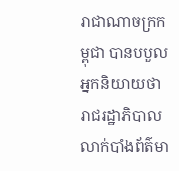រាជាណាចក្រកម្ពុជា បានបបួលអ្នកនិយាយថា រាជរដ្ឋាភិបាល លាក់បាំងព័ត៌មា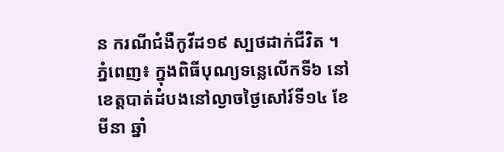ន ករណីជំងឺកូវីដ១៩ ស្បថដាក់ជីវិត ។
ភ្នំពេញ៖ ក្នុងពិធីបុណ្យទន្លេលើកទី៦ នៅ ខេត្តបាត់ដំបងនៅល្ងាចថ្ងៃសៅរ៍ទី១៤ ខែមីនា ឆ្នាំ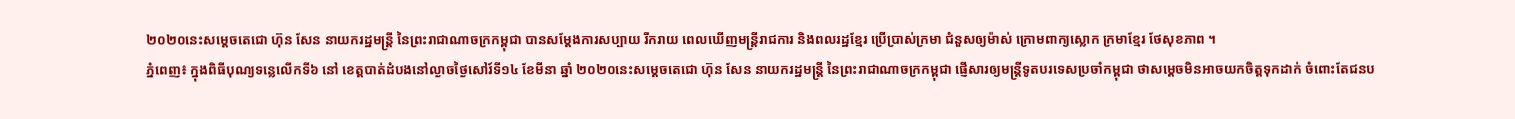២០២០នេះសម្តេចតេជោ ហ៊ុន សែន នាយករដ្ឋមន្ត្រី នៃព្រះរាជាណាចក្រកម្ពុជា បានសម្ដែងការសប្បាយ រីករាយ ពេលឃើញមន្រ្តីរាជការ និងពលរដ្ឋខ្មែរ ប្រើប្រាស់ក្រមា ជំនួសឲ្យម៉ាស់ ក្រោមពាក្យស្លោក ក្រមាខ្មែរ ថែសុខភាព ។
ភ្នំពេញ៖ ក្នុងពិធីបុណ្យទន្លេលើកទី៦ នៅ ខេត្តបាត់ដំបងនៅល្ងាចថ្ងៃសៅរ៍ទី១៤ ខែមីនា ឆ្នាំ ២០២០នេះសម្តេចតេជោ ហ៊ុន សែន នាយករដ្ឋមន្ត្រី នៃព្រះរាជាណាចក្រកម្ពុជា ផ្ញើសារឲ្យមន្រ្តីទូតបរទេសប្រចាំកម្ពុជា ថាសម្ដេចមិនអាចយកចិត្តទុកដាក់ ចំពោះតែជនប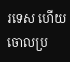រទេស ហើយចោលប្រ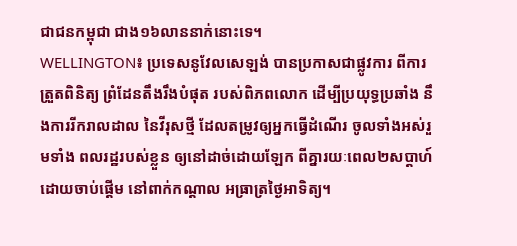ជាជនកម្ពុជា ជាង១៦លាននាក់នោះទេ។
WELLINGTON៖ ប្រទេសនូវែលសេឡង់ បានប្រកាសជាផ្លូវការ ពីការត្រួតពិនិត្យ ព្រំដែនតឹងរឹងបំផុត របស់ពិភពលោក ដើម្បីប្រយុទ្ធប្រឆាំង នឹងការរីករាលដាល នៃវីរុសថ្មី ដែលតម្រូវឲ្យអ្នកធ្វើដំណើរ ចូលទាំងអស់រួមទាំង ពលរដ្ឋរបស់ខ្លួន ឲ្យនៅដាច់ដោយឡែក ពីគ្នារយៈពេល២សប្តាហ៍ ដោយចាប់ផ្តើម នៅពាក់កណ្តាល អធ្រាត្រថ្ងៃអាទិត្យ។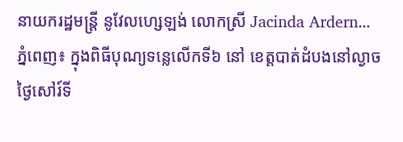នាយករដ្ឋមន្រ្តី នូវែលហ្សេឡង់ លោកស្រី Jacinda Ardern...
ភ្នំពេញ៖ ក្នុងពិធីបុណ្យទន្លេលើកទី៦ នៅ ខេត្តបាត់ដំបងនៅល្ងាច ថ្ងៃសៅរ៍ទី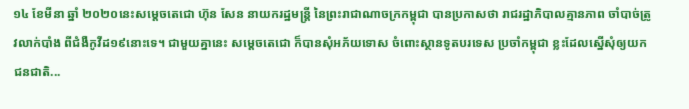១៤ ខែមីនា ឆ្នាំ ២០២០នេះសម្តេចតេជោ ហ៊ុន សែន នាយករដ្ឋមន្ត្រី នៃព្រះរាជាណាចក្រកម្ពុជា បានប្រកាសថា រាជរដ្ឋាភិបាលគ្មានភាព ចាំបាច់ត្រូវលាក់បាំង ពីជំងឺកូវីដ១៩នោះទេ។ ជាមួយគ្នានេះ សម្ដេចតេជោ ក៏បានសុំអភ័យទោស ចំពោះស្ថានទូតបរទេស ប្រចាំកម្ពុជា ខ្លះដែលស្នើសុំឲ្យយកជនជាតិ...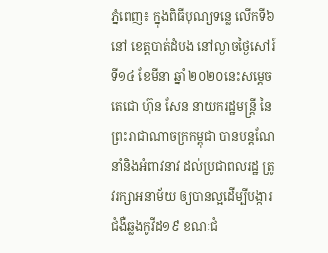ភ្នំពេញ៖ ក្នុងពិធីបុណ្យទន្លេ លើកទី៦ នៅ ខេត្តបាត់ដំបង នៅល្ងាចថ្ងៃសៅរ៍ទី១៤ ខែមីនា ឆ្នាំ ២០២០នេះសម្តេចតេជោ ហ៊ុន សែន នាយករដ្ឋមន្ត្រី នៃព្រះរាជាណាចក្រកម្ពុជា បានបន្តណែនាំនិងអំពាវនាវ ដល់ប្រជាពលរដ្ឋ ត្រូវរក្សាអនាម័យ ឲ្យបានល្អដើម្បីបង្ការ ជំងឺឆ្លងកូវីដ១៩ ខណៈជំ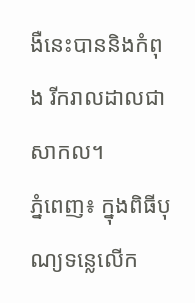ងឺនេះបាននិងកំពុង រីករាលដាលជាសាកល។
ភ្នំពេញ៖ ក្នុងពិធីបុណ្យទន្លេលើក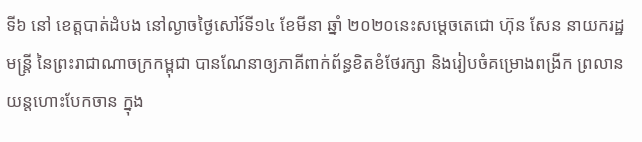ទី៦ នៅ ខេត្តបាត់ដំបង នៅល្ងាចថ្ងៃសៅរ៍ទី១៤ ខែមីនា ឆ្នាំ ២០២០នេះសម្តេចតេជោ ហ៊ុន សែន នាយករដ្ឋមន្ត្រី នៃព្រះរាជាណាចក្រកម្ពុជា បានណែនាឲ្យភាគីពាក់ព័ន្ធខិតខំថែរក្សា និងរៀបចំគម្រោងពង្រីក ព្រលានយន្តហោះបែកចាន ក្នុង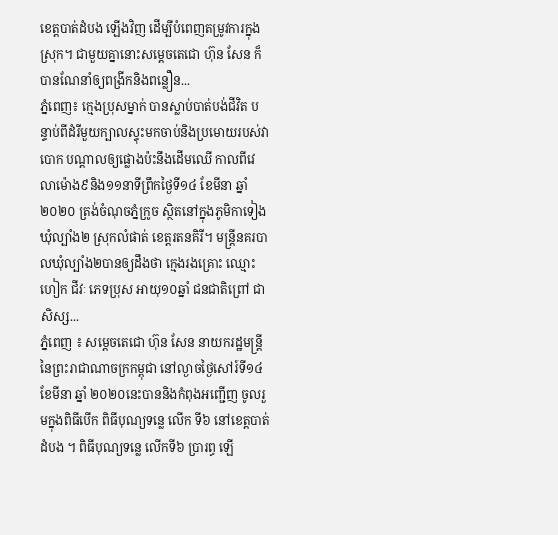ខេត្តបាត់ដំបង ឡើងវិញ ដើម្បីបំពេញតម្រូវការក្នុងស្រុក។ ជាមួយគ្នានោះសម្ដេចតេជោ ហ៊ុន សែន ក៏បានណែនាំឲ្យពង្រីកនិងពន្លឿន...
ភ្នំពេញ៖ ក្មេងប្រុសម្នាក់ បានស្លាប់បាត់បង់ជីវិត បន្ទាប់ពីដំរីមួយក្បាលស្ទុះមកចាប់និងប្រមោយរបស់វាបោក បណ្ដាលឲ្យផ្លោងប៉ះនឹងដើមឈើ កាលពីវេលាម៉ោង៩និង១១នាទីព្រឹកថ្ងៃទី១៤ ខែមីនា ឆ្នាំ២០២០ ត្រង់ចំណុចភ្នំក្រូច ស្ថិតនៅក្នុងភូមិកាទៀង ឃុំល្បាំង២ ស្រុកលំផាត់ ខេត្តរតនគិរី។ មន្ត្រីនគរបាលឃុំល្បាំង២បានឲ្យដឹងថា ក្មេងរងគ្រោះ ឈ្មោះ ហៀក ជីវៈ ភេទប្រុស អាយុ១០ឆ្នាំ ជនជាតិព្រៅ ជាសិស្ស...
ភ្នំពេញ ៖ សម្តេចតេជោ ហ៊ុន សែន នាយករដ្ឋមន្ត្រី នៃព្រះរាជាណាចក្រកម្ពុជា នៅល្ងាចថ្ងៃសៅរ៍ទី១៤ ខែមីនា ឆ្នាំ ២០២០នេះបាននិងកំពុងអញ្ជើញ ចូលរួមក្នុងពិធីបើក ពិធីបុណ្យទន្លេ លើក ទី៦ នៅខេត្តបាត់ដំបង ។ ពិធីបុណ្យទន្លេ លើកទី៦ ប្រារព្ធ ឡើ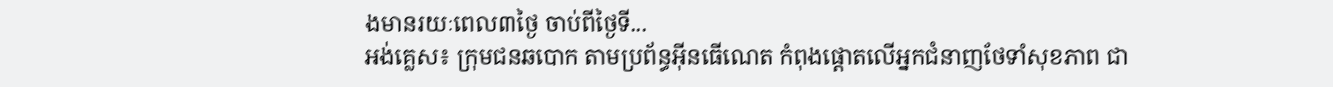ងមានរយៈពេល៣ថ្ងៃ ចាប់ពីថ្ងៃទី...
អង់គ្លេស៖ ក្រុមជនឆបោក តាមប្រព័ន្ធអ៊ីនធើណេត កំពុងផ្តោតលើអ្នកជំនាញថែទាំសុខភាព ជា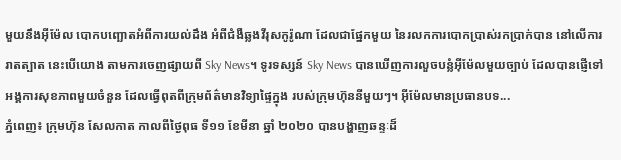មួយនឹងអ៊ីម៉ែល បោកបញ្ឆោតអំពីការយល់ដឹង អំពីជំងឺឆ្លងវីរុសកូរ៉ូណា ដែលជាផ្នែកមួយ នៃរលកការបោកប្រាស់រកប្រាក់បាន នៅលើការរាតត្បាត នេះបើយោង តាមការចេញផ្សាយពី Sky News។ ទូរទស្សន៍ Sky News បានឃើញការលួចបន្លំអ៊ីម៉ែលមួយច្បាប់ ដែលបានផ្ញើទៅអង្គការសុខភាពមួយចំនួន ដែលធ្វើពុតពីក្រុមព័ត៌មានវិទ្យាផ្ទៃក្នុង របស់ក្រុមហ៊ុននីមួយៗ។ អ៊ីម៉ែលមានប្រធានបទ...
ភ្នំពេញ៖ ក្រុមហ៊ុន សែលកាត កាលពីថ្ងៃពុធ ទី១១ ខែមីនា ឆ្នាំ ២០២០ បានបង្ហាញឆន្ទៈដ៏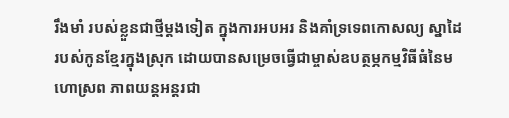រឹងមាំ របស់ខ្លួនជាថ្មីម្ដងទៀត ក្នុងការអបអរ និងគាំទ្រទេពកោសល្យ ស្នាដៃ របស់កូនខ្មែរក្នុងស្រុក ដោយបានសម្រេចធ្វើជាម្ចាស់ឧបត្ថម្ភកម្មវិធីធំនៃមហោស្រព ភាពយន្តអន្តរជា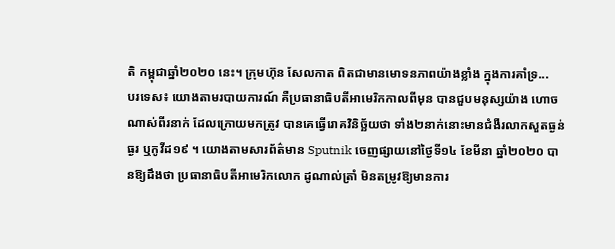តិ កម្ពុជាឆ្នាំ២០២០ នេះ។ ក្រុមហ៊ុន សែលកាត ពិតជាមានមោទនភាពយ៉ាងខ្លាំង ក្នុងការគាំទ្រ...
បរទេស៖ យោងតាមរបាយការណ៍ គឺប្រធានាធិបតីអាមេរិកកាលពីមុន បានជួបមនុស្សយ៉ាង ហោចណាស់ពីរនាក់ ដែលក្រោយមកត្រូវ បានគេធ្វើរោគវិនិច្ឆ័យថា ទាំង២នាក់នោះមានជំងឺរលាកសួតធ្ងន់ធ្ងរ ឬកូវីដ១៩ ។ យោងតាមសារព័ត៌មាន Sputnik ចេញផ្សាយនៅថ្ងៃទី១៤ ខែមីនា ឆ្នាំ២០២០ បានឱ្យដឹងថា ប្រធានាធិបតីអាមេរិកលោក ដូណាល់ត្រាំ មិនតម្រូវឱ្យមានការ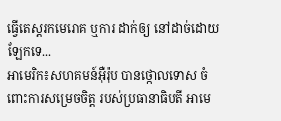ធ្វើតេស្តរកមេរោគ ឬការ ដាក់ឲ្យ នៅដាច់ដោយឡែកទេ...
អាមេរិក៖សហគមន៍អ៊ឺរ៉ុប បានថ្កោលទោស ចំពោះការសម្រេចចិត្ត របស់ប្រធានាធិបតី អាមេ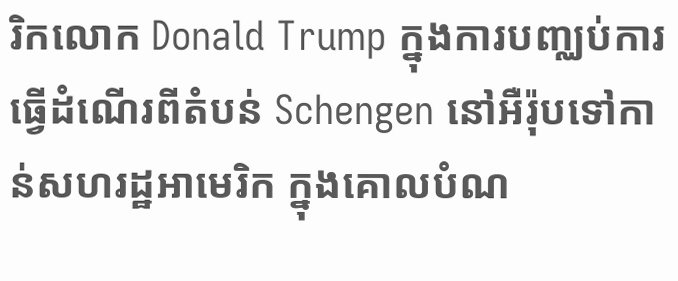រិកលោក Donald Trump ក្នុងការបញ្ឈប់ការ ធ្វើដំណើរពីតំបន់ Schengen នៅអឺរ៉ុបទៅកាន់សហរដ្ឋអាមេរិក ក្នុងគោលបំណ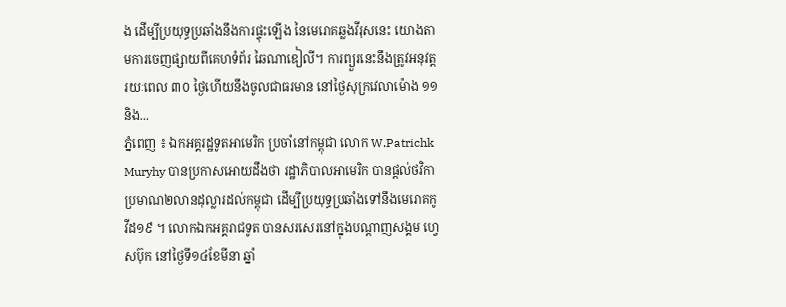ង ដើម្បីប្រយុទ្ធប្រឆាំងនឹងការផ្ទុះឡើង នៃមេរោគឆ្លងវីរុសនេះ យោងតាមការចេញផ្សាយពីគេហទំព័រ ឆៃណាឌៀលី។ ការព្យួរនេះនឹងត្រូវអនុវត្តរយៈពេល ៣០ ថ្ងៃហើយនឹងចូលជាធរមាន នៅថ្ងៃសុក្រវេលាម៉ោង ១១ និង...
ភ្នំពេញ ៖ ឯកអគ្គរដ្ឋទូតអាមេរិក ប្រចាំនៅកម្ពុជា លោក W.Patrichk Muryhy បានប្រកាសអោយដឹងថា រដ្ឋាភិបាលអាមេរិក បានផ្តល់ថវិកា ប្រមាណ២លានដុល្លារដល់កម្ពុជា ដើម្បីប្រយុទ្ធប្រឆាំងទៅនឹងមេរោគកូវីដ១៩ ។ លោកឯកអគ្គរាជទូត បានសរសេរនៅក្នុងបណ្តាញសង្គម ហ្វេសប៊ុក នៅថ្ងៃទី១៤ខែមីនា ឆ្នាំ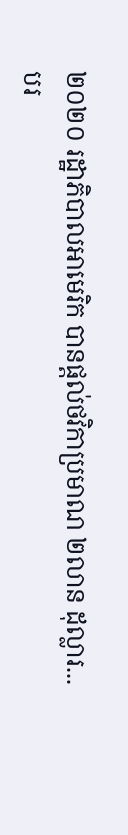២០២០ រដ្ឋាភិបាលអាមេរិក បានផ្តល់ថវិកាប្រមាណ ២លាន ដុល្លារ...
បរ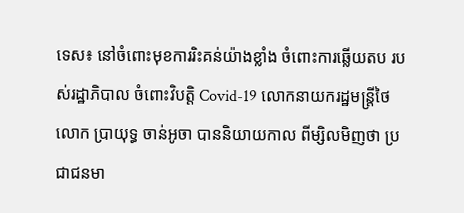ទេស៖ នៅចំពោះមុខការរិះគន់យ៉ាងខ្លាំង ចំពោះការឆ្លើយតប របស់រដ្ឋាភិបាល ចំពោះវិបត្តិ Covid-19 លោកនាយករដ្ឋមន្រ្តីថៃ លោក ប្រាយុទ្ធ ចាន់អូចា បាននិយាយកាល ពីម្សិលមិញថា ប្រជាជនមា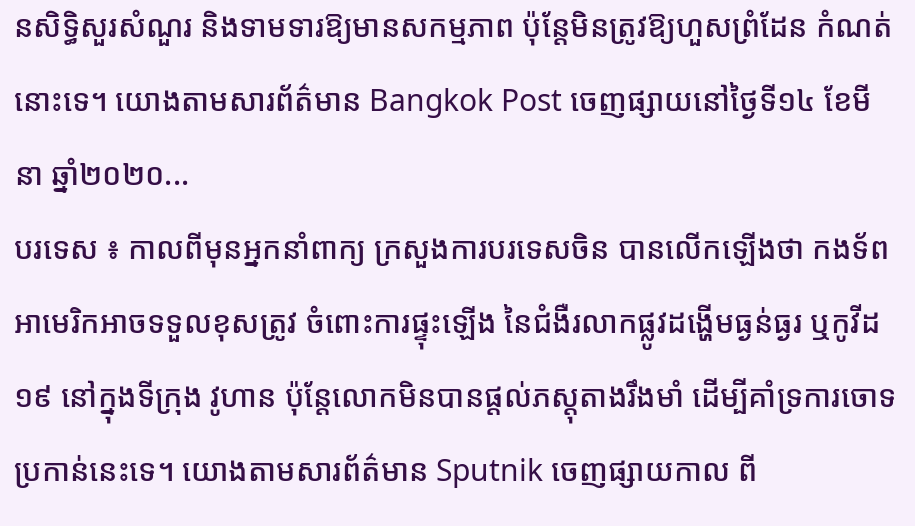នសិទ្ធិសួរសំណួរ និងទាមទារឱ្យមានសកម្មភាព ប៉ុន្តែមិនត្រូវឱ្យហួសព្រំដែន កំណត់នោះទេ។ យោងតាមសារព័ត៌មាន Bangkok Post ចេញផ្សាយនៅថ្ងៃទី១៤ ខែមីនា ឆ្នាំ២០២០...
បរទេស ៖ កាលពីមុនអ្នកនាំពាក្យ ក្រសួងការបរទេសចិន បានលើកឡើងថា កងទ័ពអាមេរិកអាចទទួលខុសត្រូវ ចំពោះការផ្ទុះឡើង នៃជំងឺរលាកផ្លូវដង្ហើមធ្ងន់ធ្ងរ ឬកូវីដ១៩ នៅក្នុងទីក្រុង វូហាន ប៉ុន្តែលោកមិនបានផ្តល់ភស្តុតាងរឹងមាំ ដើម្បីគាំទ្រការចោទប្រកាន់នេះទេ។ យោងតាមសារព័ត៌មាន Sputnik ចេញផ្សាយកាល ពី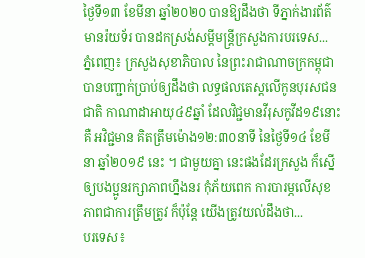ថ្ងៃទី១៣ ខែមីនា ឆ្នាំ២០២០ បានឱ្យដឹងថា ទីភ្នាក់ងារព័ត៌មានរ៉យទ័រ បានដកស្រង់សម្តីមន្រ្តីក្រសួងការបរទេស...
ភ្នំពេញ៖ ក្រសួងសុខាភិបាល នៃព្រះរាជាណាចក្រកម្ពុជា បានបញ្ជាក់ប្រាប់ឲ្យដឹងថា លទ្ធផលតេស្តលើកូនបុរសជនជាតិ កាណាដាអាយុ៤៩ឆ្នាំ ដែលវិជ្ជមានវីរុសកូវីដ១៩នោះ គឺ អវិជ្ជមាន គិតត្រឹមម៉ោង១២:៣០នាទី នៃថ្ងៃទី១៤ ខែមីនា ឆ្នាំ២០១៩ នេះ ។ ជាមួយគ្នា នេះផងដែរក្រសួង ក៏ស្នើឲ្យបងប្អូនរក្សាភាពហ្នឹងនរ កុំភ័យពេក ការបារម្ភលើសុខភាពជាការត្រឹមត្រូវ ក៏ប៉ុន្តែ យើងត្រូវយល់ដឹងថា...
បរទេស៖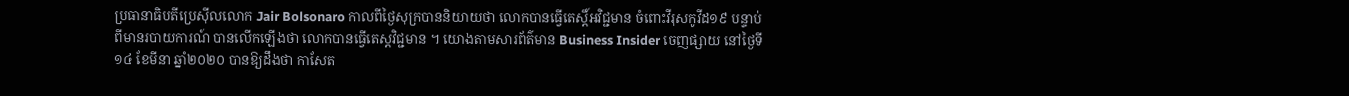ប្រធានាធិបតីប្រេស៊ីលលោក Jair Bolsonaro កាលពីថ្ងៃសុក្របាននិយាយថា លោកបានធ្វើតេស្តិ៍អវិជ្ជមាន ចំពោះវីរុសកូវីដ១៩ បន្ទាប់ពីមានរបាយការណ៍ បានលើកឡើងថា លោកបានធ្វើតេស្តវិជ្ជមាន ។ យោងតាមសារព័ត៌មាន Business Insider ចេញផ្សាយ នៅថ្ងៃទី១៤ ខែមីនា ឆ្នាំ២០២០ បានឱ្យដឹងថា កាសែត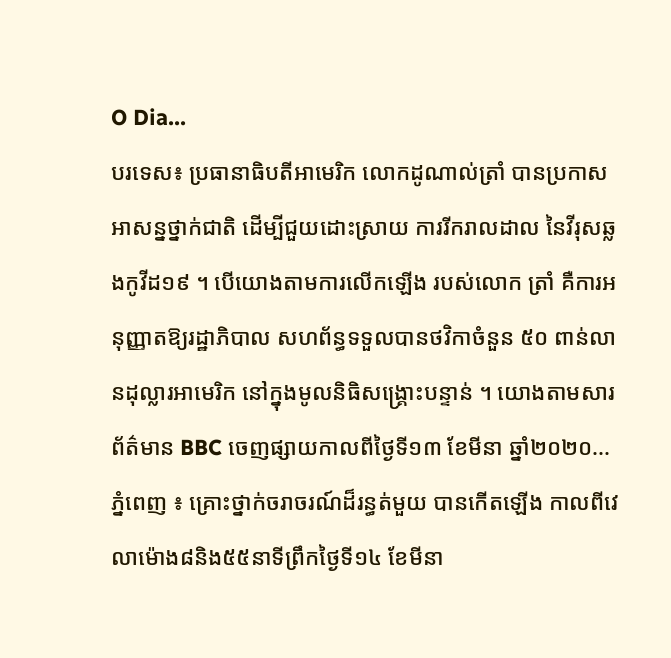O Dia...
បរទេស៖ ប្រធានាធិបតីអាមេរិក លោកដូណាល់ត្រាំ បានប្រកាសអាសន្នថ្នាក់ជាតិ ដើម្បីជួយដោះស្រាយ ការរីករាលដាល នៃវីរុសឆ្លងកូវីដ១៩ ។ បើយោងតាមការលើកឡើង របស់លោក ត្រាំ គឺការអនុញ្ញាតឱ្យរដ្ឋាភិបាល សហព័ន្ធទទួលបានថវិកាចំនួន ៥០ ពាន់លានដុល្លារអាមេរិក នៅក្នុងមូលនិធិសង្គ្រោះបន្ទាន់ ។ យោងតាមសារព័ត៌មាន BBC ចេញផ្សាយកាលពីថ្ងៃទី១៣ ខែមីនា ឆ្នាំ២០២០...
ភ្នំពេញ ៖ គ្រោះថ្នាក់ចរាចរណ៍ដ៏រន្ធត់មួយ បានកើតឡើង កាលពីវេលាម៉ោង៨និង៥៥នាទីព្រឹកថ្ងៃទី១៤ ខែមីនា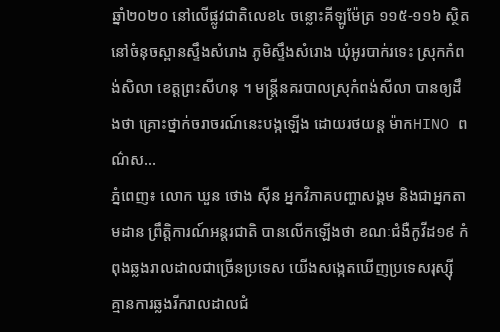ឆ្នាំ២០២០ នៅលើផ្លូវជាតិលេខ៤ ចន្លោះគីឡូម៉ែត្រ ១១៥-១១៦ ស្ថិតនៅចំនុចស្ពានស្ទឹងសំរោង ភូមិស្ទឹងសំរោង ឃុំអូរបាក់រទេះ ស្រុកកំពង់សិលា ខេត្តព្រះសីហនុ ។ មន្រ្តីនគរបាលស្រុកំពង់សីលា បានឲ្យដឹងថា គ្រោះថ្នាក់ចរាចរណ៍នេះបង្កឡើង ដោយរថយន្ត ម៉ាកHINO ពណ៌ស...
ភ្នំពេញ៖ លោក ឃួន ថោង ស៊ីន អ្នកវិភាគបញ្ហាសង្គម និងជាអ្នកតាមដាន ព្រឹត្តិការណ៍អន្តរជាតិ បានលើកឡើងថា ខណៈជំងឺកូវីដ១៩ កំពុងឆ្លងរាលដាលជាច្រើនប្រទេស យើងសង្កេតឃើញប្រទេសរុស្ស៊ី គ្មានការឆ្លងរីករាលដាលជំ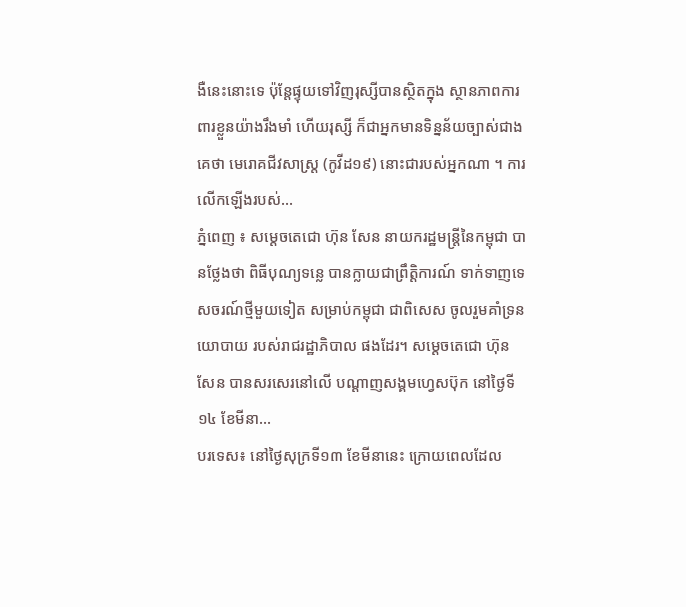ងឺនេះនោះទេ ប៉ុន្តែផ្ទុយទៅវិញរុស្សីបានស្ថិតក្នុង ស្ថានភាពការពារខ្លួនយ៉ាងរឹងមាំ ហើយរុស្សី ក៏ជាអ្នកមានទិន្នន័យច្បាស់ជាងគេថា មេរោគជីវសាស្ត្រ (កូវីដ១៩) នោះជារបស់អ្នកណា ។ ការលើកឡើងរបស់...
ភ្នំពេញ ៖ សម្ដេចតេជោ ហ៊ុន សែន នាយករដ្ឋមន្ដ្រីនៃកម្ពុជា បានថ្លែងថា ពិធីបុណ្យទន្លេ បានក្លាយជាព្រឹត្តិការណ៍ ទាក់ទាញទេសចរណ៍ថ្មីមួយទៀត សម្រាប់កម្ពុជា ជាពិសេស ចូលរួមគាំទ្រនយោបាយ របស់រាជរដ្ឋាភិបាល ផងដែរ។ សម្ដេចតេជោ ហ៊ុន សែន បានសរសេរនៅលើ បណ្ដាញសង្គមហ្វេសប៊ុក នៅថ្ងៃទី១៤ ខែមីនា...
បរទេស៖ នៅថ្ងៃសុក្រទី១៣ ខែមីនានេះ ក្រោយពេលដែល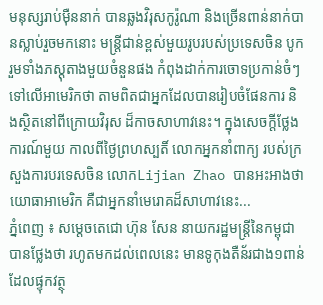មនុស្សរាប់ម៉ឺននាក់ បានឆ្លងវិរុសកូរ៉ូណា និងច្រើនពាន់នាក់បានស្លាប់រួចមកនោះ មន្ត្រីជាន់ខ្ពស់មួយរូបរបស់ប្រទេសចិន បូករួមទាំងភស្តុតាងមួយចំនួនផង កំពុងដាក់ការចោទប្រកាន់ចំៗ ទៅលើអាមេរិកថា តាមពិតជាអ្នកដែលបានរៀបចំផែនការ និងស្ថិតនៅពីក្រោយវិរុស ដ៏កាចសាហាវនេះ។ ក្នុងសេចក្តីថ្លែងការណ៍មួយ កាលពីថ្ងៃព្រហស្បតិ៍ លោកអ្នកនាំពាក្យ របស់ក្រសួងការបរទេសចិន លោកLijian Zhao បានអះអាងថា យោធាអាមេរិក គឺជាអ្នកនាំមេរោគដ៏សាហាវនេះ...
ភ្នំពេញ ៖ សម្ដេចតេជោ ហ៊ុន សែន នាយករដ្ឋមន្ដ្រីនៃកម្ពុជា បានថ្លែងថា រហូតមកដល់ពេលនេះ មានទូកុងតឺន័រជាង១ពាន់ ដែលផ្ទុកវត្ថុ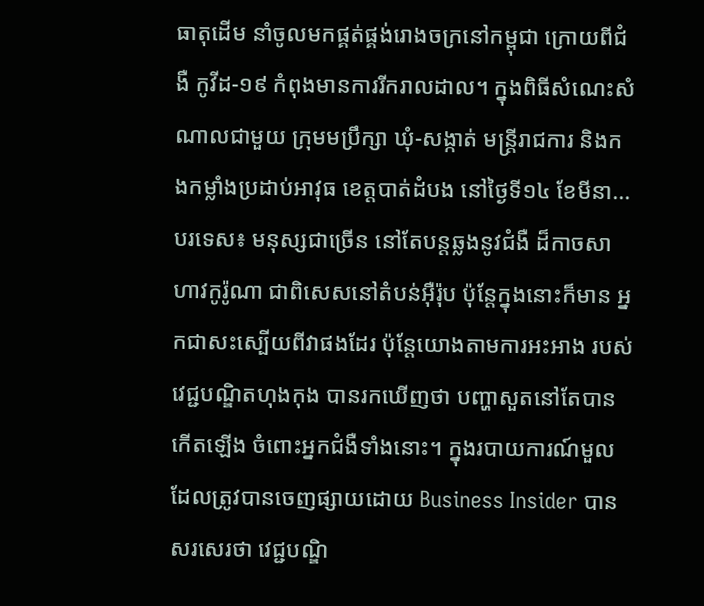ធាតុដើម នាំចូលមកផ្គត់ផ្គង់រោងចក្រនៅកម្ពុជា ក្រោយពីជំងឺ កូវីដ-១៩ កំពុងមានការរីករាលដាល។ ក្នុងពិធីសំណេះសំណាលជាមួយ ក្រុមមប្រឹក្សា ឃុំ-សង្កាត់ មន្រ្តីរាជការ និងកងកម្លាំងប្រដាប់អាវុធ ខេត្តបាត់ដំបង នៅថ្ងៃទី១៤ ខែមីនា...
បរទេស៖ មនុស្សជាច្រើន នៅតែបន្តឆ្លងនូវជំងឺ ដ៏កាចសាហាវកូរ៉ូណា ជាពិសេសនៅតំបន់អ៊ឺរ៉ុប ប៉ុន្តែក្នុងនោះក៏មាន អ្នកជាសះស្បើយពីវាផងដែរ ប៉ុន្តែយោងតាមការអះអាង របស់វេជ្ជបណ្ឌិតហុងកុង បានរកឃើញថា បញ្ហាសួតនៅតែបានកើតឡើង ចំពោះអ្នកជំងឺទាំងនោះ។ ក្នុងរបាយការណ៍មួល ដែលត្រូវបានចេញផ្សាយដោយ Business Insider បានសរសេរថា វេជ្ជបណ្ឌិ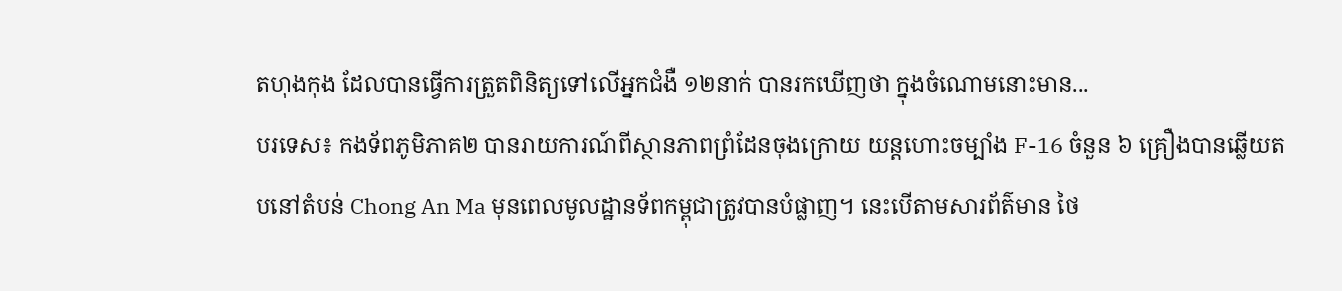តហុងកុង ដែលបានធ្វើការត្រួតពិនិត្យទៅលើអ្នកជំងឺ ១២នាក់ បានរកឃើញថា ក្នុងចំណោមនោះមាន...
បរទេស៖ កងទ័ពភូមិភាគ២ បានរាយការណ៍ពីស្ថានភាពព្រំដែនចុងក្រោយ យន្តហោះចម្បាំង F-16 ចំនួន ៦ គ្រឿងបានឆ្លើយតបនៅតំបន់ Chong An Ma មុនពេលមូលដ្ឋានទ័ពកម្ពុជាត្រូវបានបំផ្លាញ។ នេះបើតាមសារព័ត៌មាន ថៃ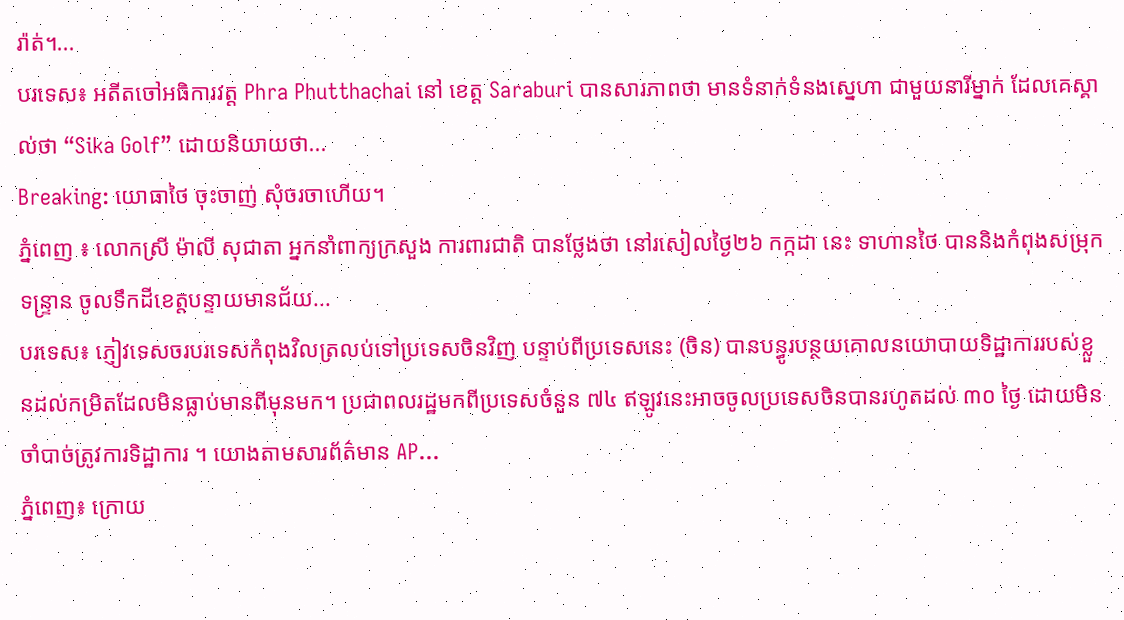រ៉ាត់។...
បរទេស៖ អតីតចៅអធិការវត្ត Phra Phutthachai នៅ ខេត្ត Saraburi បានសារភាពថា មានទំនាក់ទំនងស្នេហា ជាមួយនារីម្នាក់ ដែលគេស្គាល់ថា “Sika Golf” ដោយនិយាយថា...
Breaking: យោធាថៃ ចុះចាញ់ សុំចរចាហើយ។
ភ្នំពេញ ៖ លោកស្រី ម៉ាលី សុជាតា អ្នកនាំពាក្យក្រសួង ការពារជាតិ បានថ្លែងថា នៅរសៀលថ្ងៃ២៦ កក្កដា នេះ ទាហានថៃ បាននិងកំពុងសម្រុកទន្ទ្រាន ចូលទឹកដីខេត្តបន្ទាយមានជ័យ...
បរទេស៖ ភ្ញៀវទេសចរបរទេសកំពុងវិលត្រលប់ទៅប្រទេសចិនវិញ បន្ទាប់ពីប្រទេសនេះ (ចិន) បានបន្ធូរបន្ថយគោលនយោបាយទិដ្ឋាការរបស់ខ្លួនដល់កម្រិតដែលមិនធ្លាប់មានពីមុនមក។ ប្រជាពលរដ្ឋមកពីប្រទេសចំនួន ៧៤ ឥឡូវនេះអាចចូលប្រទេសចិនបានរហូតដល់ ៣០ ថ្ងៃ ដោយមិនចាំបាច់ត្រូវការទិដ្ឋាការ ។ យោងតាមសារព័ត៌មាន AP...
ភ្នំពេញ៖ ក្រោយ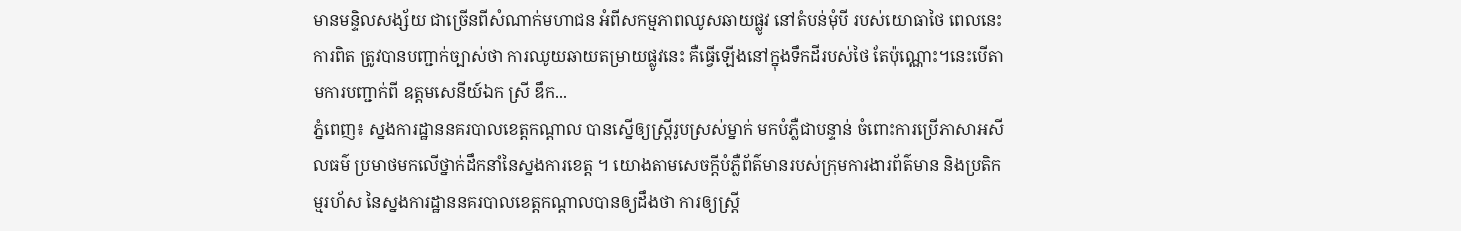មានមន្ទិលសង្ស័យ ជាច្រើនពីសំណាក់មហាជន អំពីសកម្មភាពឈូសឆាយផ្លូវ នៅតំបន់មុំបី របស់យោធាថៃ ពេលនេះការពិត ត្រូវបានបញ្ជាក់ច្បាស់ថា ការឈូយឆាយតម្រាយផ្លូវនេះ គឺធ្វើឡើងនៅក្នុងទឹកដីរបស់ថៃ តែប៉ុណ្ណោះ។នេះបើតាមការបញ្ជាក់ពី ឧត្តមសេនីយ៍ឯក ស្រី ឌឹក...
ភ្នំពេញ៖ ស្នងការដ្ឋាននគរបាលខេត្តកណ្តាល បានស្នើឲ្យស្រ្តីរូបស្រស់ម្នាក់ មកបំភ្លឺជាបន្ទាន់ ចំពោះការប្រើភាសាអសីលធម៌ ប្រមាថមកលើថ្នាក់ដឹកនាំនៃស្នងការខេត្ត ។ យោងតាមសេចក្តីបំភ្លឺព័ត៌មានរបស់ក្រុមការងារព័ត៌មាន និងប្រតិកម្មរហ័ស នៃស្នងការដ្ឋាននគរបាលខេត្តកណ្តាលបានឲ្យដឹងថា ការឲ្យស្រ្តី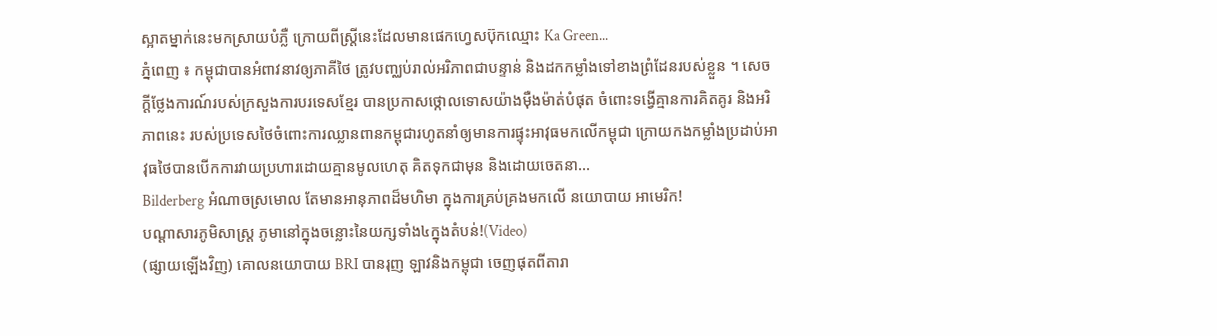ស្អាតម្នាក់នេះមកស្រាយបំភ្លឺ ក្រោយពីស្រ្តីនេះដែលមានផេកហ្វេសប៊ុកឈ្មោះ Ka Green...
ភ្នំពេញ ៖ កម្ពុជាបានអំពាវនាវឲ្យភាគីថៃ ត្រូវបញ្ឈប់រាល់អរិភាពជាបន្ទាន់ និងដកកម្លាំងទៅខាងព្រំដែនរបស់ខ្លួន ។ សេចក្តីថ្លែងការណ៍របស់ក្រសួងការបរទេសខ្មែរ បានប្រកាសថ្កោលទោសយ៉ាងម៉ឺងម៉ាត់បំផុត ចំពោះទង្វើគ្មានការគិតគូរ និងអរិភាពនេះ របស់ប្រទេសថៃចំពោះការឈ្លានពានកម្ពុជារហូតនាំឲ្យមានការផ្ទុះអាវុធមកលើកម្ពុជា ក្រោយកងកម្លាំងប្រដាប់អាវុធថៃបានបើកការវាយប្រហារដោយគ្មានមូលហេតុ គិតទុកជាមុន និងដោយចេតនា...
Bilderberg អំណាចស្រមោល តែមានអានុភាពដ៏មហិមា ក្នុងការគ្រប់គ្រងមកលើ នយោបាយ អាមេរិក!
បណ្ដាសារភូមិសាស្រ្ត ភូមានៅក្នុងចន្លោះនៃយក្សទាំង៤ក្នុងតំបន់!(Video)
(ផ្សាយឡើងវិញ) គោលនយោបាយ BRI បានរុញ ឡាវនិងកម្ពុជា ចេញផុតពីតារា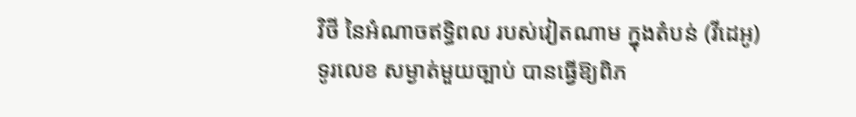វិថី នៃអំណាចឥទ្ធិពល របស់វៀតណាម ក្នុងតំបន់ (វីដេអូ)
ទូរលេខ សម្ងាត់មួយច្បាប់ បានធ្វើឱ្យពិភ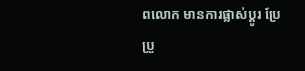ពលោក មានការផ្លាស់ប្ដូរ ប្រែប្រួ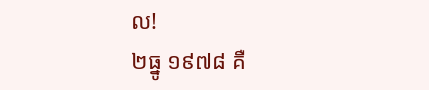ល!
២ធ្នូ ១៩៧៨ គឺ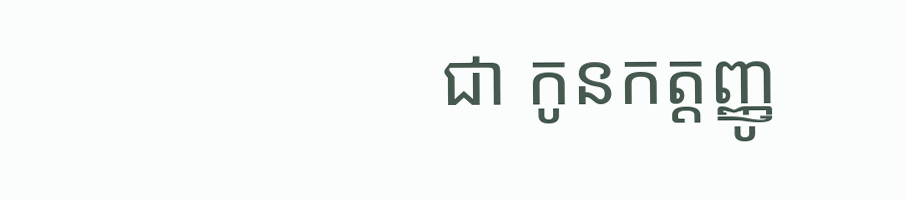ជា កូនកត្តញ្ញូ